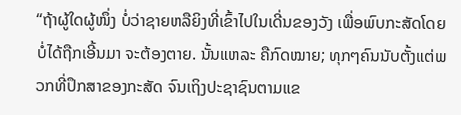“ຖ້າຜູ້ໃດຜູ້ໜຶ່ງ ບໍ່ວ່າຊາຍຫລືຍິງທີ່ເຂົ້າໄປໃນເດີ່ນຂອງວັງ ເພື່ອພົບກະສັດໂດຍບໍ່ໄດ້ຖືກເອີ້ນມາ ຈະຕ້ອງຕາຍ. ນັ້ນແຫລະ ຄືກົດໝາຍ; ທຸກໆຄົນນັບຕັ້ງແຕ່ພວກທີ່ປຶກສາຂອງກະສັດ ຈົນເຖິງປະຊາຊົນຕາມແຂ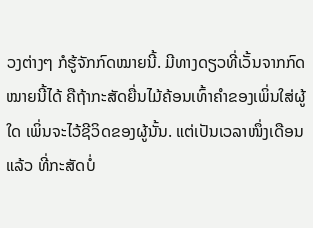ວງຕ່າງໆ ກໍຮູ້ຈັກກົດໝາຍນີ້. ມີທາງດຽວທີ່ເວັ້ນຈາກກົດໝາຍນີ້ໄດ້ ຄືຖ້າກະສັດຍື່ນໄມ້ຄ້ອນເທົ້າຄຳຂອງເພິ່ນໃສ່ຜູ້ໃດ ເພິ່ນຈະໄວ້ຊີວິດຂອງຜູ້ນັ້ນ. ແຕ່ເປັນເວລາໜຶ່ງເດືອນແລ້ວ ທີ່ກະສັດບໍ່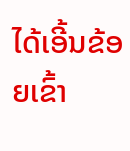ໄດ້ເອີ້ນຂ້ອຍເຂົ້າ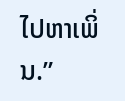ໄປຫາເພິ່ນ.”